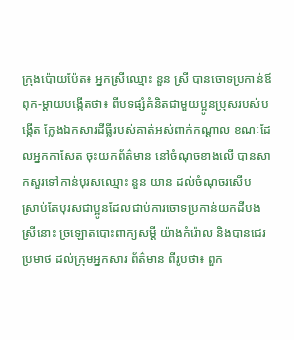ក្រុងប៉ោយប៉ែត៖ អ្នកស្រីឈ្មោះ នួន ស្រី បានចោទប្រកាន់ឪពុក-ម្តាយបង្កើតថា៖ ពីបទផ្សំគំនិតជាមួយប្អូនប្រុសរបស់បង្កើត ក្លែងឯកសារដីធ្លីរបស់គាត់អស់ពាក់កណ្តាល ខណៈដែលអ្នកកាសែត ចុះយកព័ត៌មាន នៅចំណុចខាងលើ បានសាកសួរទៅកាន់បុរសឈ្មោះ នួន យាន ដល់ចំណុចរសើប ស្រាប់តែបុរសជាប្អូនដែលជាប់ការចោទប្រកាន់យកដីបងស្រីនោះ ច្រឡោតបោះពាក្យសម្តី យ៉ាងកំរ៉ោល និងបានជេរប្រមាថ ដល់ក្រុមអ្នកសារ ព័ត៌មាន ពីរូបថា៖ ពួក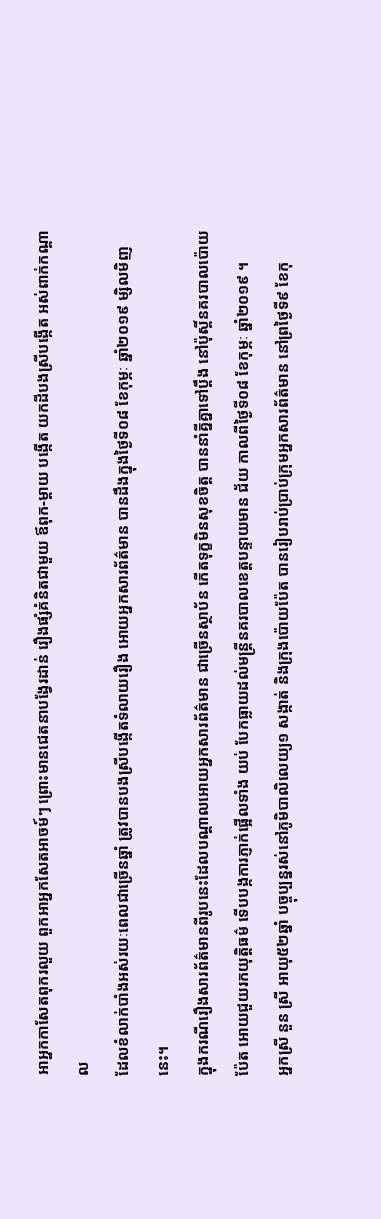អាអ្នកកាសែតពុករលួយ ពួកអាអ្នកសែតអាចម៍ៗ ព្រោះមានជេតនាបង្វែរដាន់ រឿងផ្សំគំនិតជាមួយ ឪពុក-ម្តាយ បង្កើត យកដីបងស្រីបង្កើត អស់ពាក់កណ្តាល
ដែលខំលាក់បាំងអស់រយៈពេលជាច្រើនឆ្នាំ ត្រូវបានបងស្រីបង្កើតទំលាយរឿង អោយអ្នកសារព័ត៌មាន បានដឹងក្នុងថ្ងៃទី០៨ ខែកុម្ភៈ ឆ្នាំ២០១៩ ម្សិលមិញនេះ។
ក្នុងករណីរឿងសារព័ត៌មានពីរូបនេះដែលបណ្តាលអោយអ្នកសារព័ត៌មាន ជាច្រើនស្ថាប័ន កើតទុក្ខមិនសុខចិត្ត បាននាំគ្នីគ្នាទៅប្តឹង នៅប៉ុស្តិ៍នគរបាលប៉ោយប៉ែត អោយជួយរកយុត្តិធម៌ ទើបបង្កការភ្ញាក់ផ្អើលទាំង យប់ បែកធ្លាយដល់មន្ត្រីនគរបាលខេត្តបន្ទាយមាន ជ័យ កាលពីថ្ងៃទី០៨ ខែកុម្ភៈ ឆ្នាំ២០១៩ ។
អ្នកស្រី នួន ស្រី អាយុ៥២ឆ្នាំ បច្ចុប្បន្នរស់នៅភូមិបាលិលេយ្យ១ សង្កាត់ និងក្រុងប៉ោយប៉ែត បានរៀបរាប់ប្រាប់ក្រុមអ្នកសារព័ត៌មាន នៅព្រថ្ងៃទី៩ ខែកុ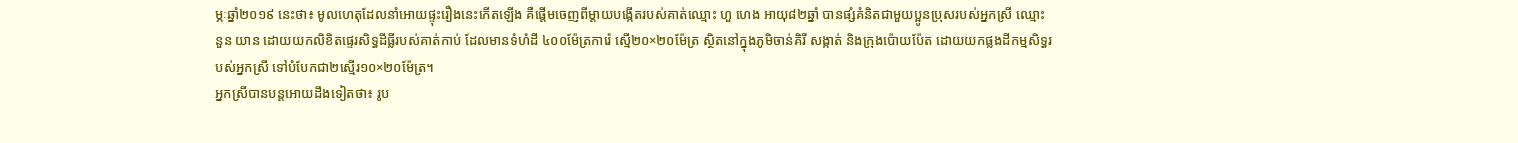ម្ភៈឆ្នាំ២០១៩ នេះថា៖ មូលហេតុដែលនាំអោយផ្ទុះរឿងនេះកើតឡើង គឺផ្តើមចេញពីម្តាយបង្កើតរបស់គាត់ឈ្មោះ ហួ ហេង អាយុ៨២ឆ្នាំ បានផ្សំគំនិតជាមួយប្អូនប្រុសរបស់អ្នកស្រី ឈ្មោះ នួន យាន ដោយយកលិខិតផ្ទេរសិទ្ធដីធ្លីរបស់គាត់កាប់ ដែលមានទំហំដី ៤០០ម៉ែត្រការ៉េ ស្មើ២០×២០ម៉ែត្រ ស្ថិតនៅក្នុងភូមិចាន់គិរី សង្កាត់ និងក្រុងប៉ោយប៉ែត ដោយយកផ្លងដីកម្មសិទ្ធរបស់អ្នកស្រី ទៅបំបែកជា២ស្មើរ១០×២០ម៉ែត្រ។
អ្នកស្រីបានបន្តអោយដឹងទៀតថា៖ រូប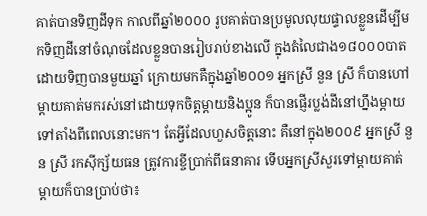គាត់បានទិញដីទុក កាលពីឆ្នាំ២០០០ រូបគាត់បានប្រមូលលុយផ្ទាលខ្លួនដើម្បីមកទិញដីនៅចំណុចដែលខ្លួនបានរៀបរាប់ខាងលើ ក្នុងតំលៃជាង១៨០០០បាត ដោយទិញបានមួយឆ្នាំ ក្រោយមកគឺក្នុងឆ្នាំ២០០១ អ្នកស្រី នួន ស្រី ក៏បានហៅម្តាយគាត់មករស់នៅដោយទុកចិត្តម្តាយនិងប្អូន ក៏បានផ្ញើរប្លង់ដីនៅហ្នឹងម្តាយទៅតាំងពីពេលនោះមក។ តែអ្វីដែលហួសចិត្តនោះ គឺនៅក្នុង២០០៩ អ្នកស្រី នួន ស្រី រកស៊ីក្ស័យធន ត្រូវការខ្ចីប្រាក់ពីធនាគារ ទើបអ្នកស្រីសួរទៅម្តាយគាត់ ម្តាយក៏បានប្រាប់ថា៖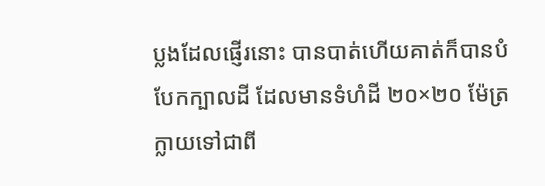ប្លងដែលផ្ញើរនោះ បានបាត់ហើយគាត់ក៏បានបំបែកក្បាលដី ដែលមានទំហំដី ២០×២០ ម៉ែត្រ ក្លាយទៅជាពី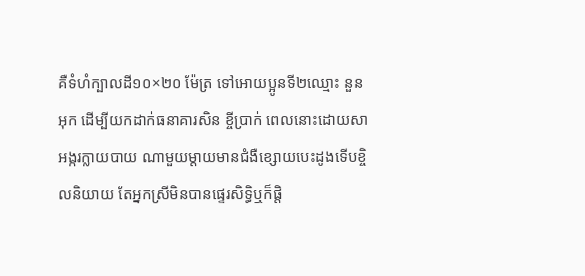គឺទំហំក្បាលដី១០×២០ ម៉ែត្រ ទៅអោយប្អូនទី២ឈ្មោះ នួន អុក ដើម្បីយកដាក់ធនាគារសិន ខ្ចីប្រាក់ ពេលនោះដោយសាអង្ករក្លាយបាយ ណាមួយម្តាយមានជំងឺខ្សោយបេះដូងទើបខ្ចិលនិយាយ តែអ្នកស្រីមិនបានផ្ទេរសិទ្ធិឬក៏ផ្តិ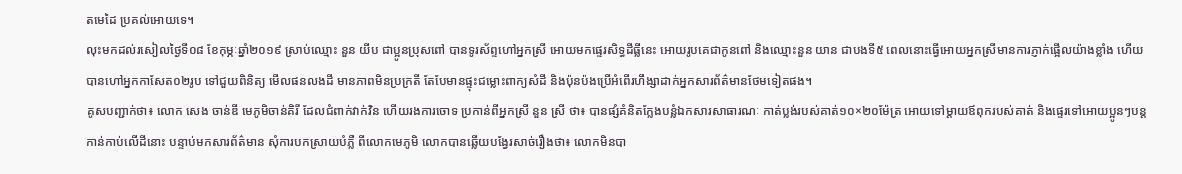តមេដៃ ប្រគល់អោយទេ។
លុះមកដល់រសៀលថ្ងៃទី០៨ ខែកុម្ភៈឆ្នាំ២០១៩ ស្រាប់ឈ្មោះ នួន យីប ជាប្អូនប្រុសពៅ បានទូរស័ព្ទហៅអ្នកស្រី អោយមកផ្ទេរសិទ្ធដីធ្លីនេះ អោយរូបគេជាកូនពៅ និងឈ្មោះនួន យាន ជាបងទី៥ ពេលនោះធ្វើអោយអ្នកស្រីមានការភ្ញាក់ផ្អើលយ៉ាងខ្លាំង ហើយបានហៅអ្នកកាសែត០២រូប ទៅជួយពិនិត្យ មើលផនលងដី មានភាពមិនប្រក្រតី តែបែមានផ្ទុះជម្លោះពាក្យសំដី និងប៉ុនប៉ងប្រើអំពើរហឹង្សាដាក់អ្នកសារព័ត៌មានថែមទៀតផង។
គូសបញ្ជាក់ថា៖ លោក សេង ចាន់ឌី មេភូមិចាន់គិរី ដែលជំពាក់វាក់វិន ហើយរងការចោទ ប្រកាន់ពីអ្នកស្រី នួន ស្រី ថា៖ បានផ្សំគំនិតក្លែងបន្លំឯកសារសាធារណៈ កាត់ប្លង់របស់គាត់១០×២០ម៉ែត្រ អោយទៅម្តាយឪពុករបស់គាត់ និងផ្ទេរទៅអោយប្អូនៗបន្តកាន់កាប់លើដីនោះ បន្ទាប់មកសារព័ត៌មាន សុំការបកស្រាយបំភ្លឺ ពីលោកមេភូមិ លោកបានឆ្លើយបង្វែរសាច់រឿងថា៖ លោកមិនបា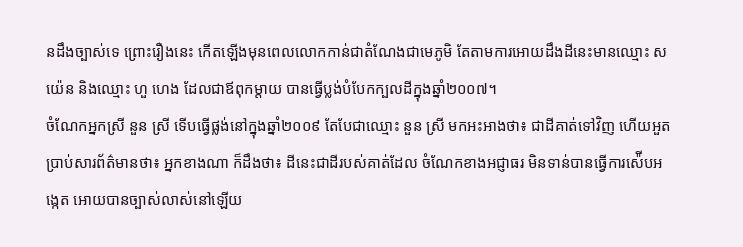នដឹងច្បាស់ទេ ព្រោះរឿងនេះ កើតឡើងមុនពេលលោកកាន់ជាតំណែងជាមេភូមិ តែតាមការអោយដឹងដីនេះមានឈ្មោះ ស យ៉េន និងឈ្មោះ ហួ ហេង ដែលជាឪពុកម្តាយ បានធ្វើប្លង់បំបែកក្បលដីក្នុងឆ្នាំ២០០៧។
ចំណែកអ្នកស្រី នួន ស្រី ទើបធ្វើផ្លង់នៅក្នុងឆ្នាំ២០០៩ តែបែជាឈ្មោះ នួន ស្រី មកអះអាងថា៖ ជាដីគាត់ទៅវិញ ហើយអួតប្រាប់សារព័ត៌មានថា៖ អ្នកខាងណា ក៏ដឹងថា៖ ដីនេះជាដីរបស់គាត់ដែល ចំណែកខាងអជ្ញាធរ មិនទាន់បានធ្វើការស៉ើបអង្កេត អោយបានច្បាស់លាស់នៅឡើយ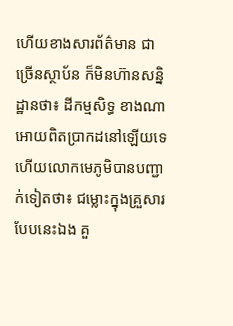ហើយខាងសារព័ត៌មាន ជាច្រើនស្ថាប័ន ក៏មិនហ៊ានសន្និដ្ឋានថា៖ ដីកម្មសិទ្ធ ខាងណាអោយពិតប្រាកដនៅឡើយទេ ហើយលោកមេភូមិបានបញ្ជាក់ទៀតថា៖ ជម្លោះក្នុងគ្រួសារបែបនេះឯង គួ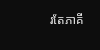រតែភាគី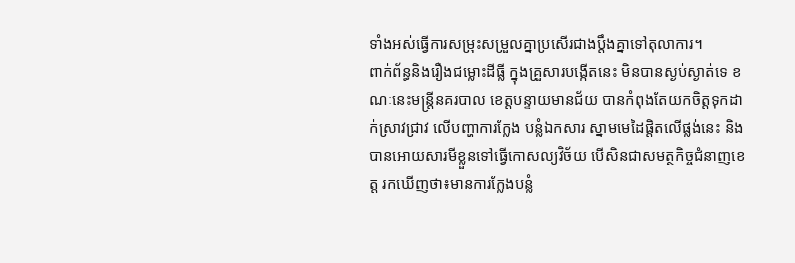ទាំងអស់ធ្វើការសម្រុះសម្រួលគ្នាប្រសើរជាងប្តឹងគ្នាទៅតុលាការ។
ពាក់ព័ន្ធនិងរឿងជម្លោះដីធ្លី ក្នុងគ្រួសារបង្កើតនេះ មិនបានស្ងប់ស្ងាត់ទេ ខណៈនេះមន្ត្រីនគរបាល ខេត្តបន្ទាយមានជ័យ បានកំពុងតែយកចិត្តទុកដាក់ស្រាវជ្រាវ លើបញ្ហាការក្លែង បន្លំឯកសារ ស្នាមមេដៃផ្តិតលើផ្លង់នេះ និងបានអោយសារមីខ្លួនទៅធ្វើកោសល្យវិច័យ បើសិនជាសមត្ថកិច្ចជំនាញខេត្ត រកឃើញថា៖មានការក្លែងបន្លំ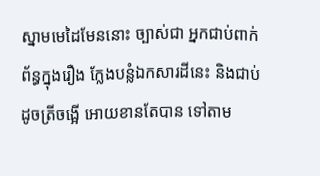ស្នាមមេដៃមែននោះ ច្បាស់ជា អ្នកជាប់ពាក់ព័ន្ធក្នុងរឿង ក្លែងបន្លំឯកសារដីនេះ និងជាប់ដូចត្រីចង្អើ អោយខានតែបាន ទៅតាម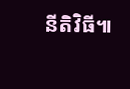នីតិវិធី៕